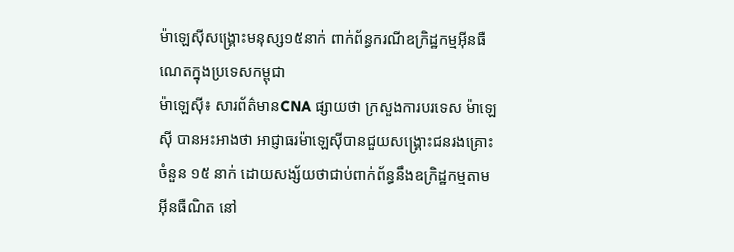ម៉ាឡេស៊ីសង្គ្រោះមនុស្ស១៥នាក់ ពាក់ព័ន្ធករណីឧក្រិដ្ឋកម្មអ៊ីនធឺណេតក្នុងប្រទេសកម្ពុជា
ម៉ាឡេស៊ី៖ សារព័ត៌មានCNA ផ្សាយថា ក្រសួងការបរទេស ម៉ាឡេស៊ី បានអះអាងថា អាជ្ញាធរម៉ាឡេស៊ីបានជួយសង្គ្រោះជនរងគ្រោះចំនួន ១៥ នាក់ ដោយសង្ស័យថាជាប់ពាក់ព័ន្ធនឹងឧក្រិដ្ឋកម្មតាម អ៊ីនធឺណិត នៅ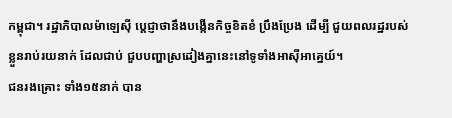កម្ពុជា។ រដ្ឋាភិបាលម៉ាឡេស៊ី ប្ដេជ្ញាថានឹងបង្កើនកិច្ចខិតខំ ប្រឹងប្រែង ដើម្បី ជួយពលរដ្ឋរបស់ខ្លួនរាប់រយនាក់ ដែលជាប់ ជួបបញ្ហាស្រដៀងគ្នានេះនៅទូទាំងអាស៊ីអាគ្នេយ៍។
ជនរងគ្រោះ ទាំង១៥នាក់ បាន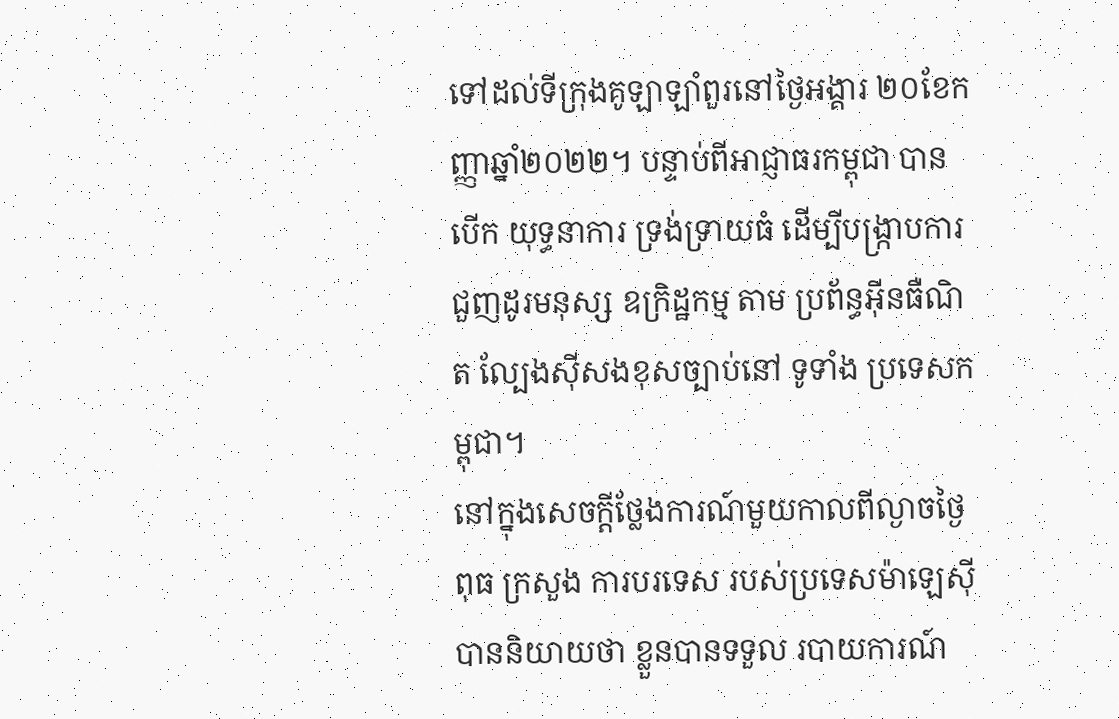ទៅដល់ទីក្រុងគូឡាឡាំពួរនៅថ្ងៃអង្គារ ២០ខែកញ្ញាឆ្នាំ២០២២។ បន្ទាប់ពីអាជ្ញាធរកម្ពុជា បានបើក យុទ្ធនាការ ទ្រង់ទ្រាយធំ ដើម្បីបង្ក្រាបការជួញដូរមនុស្ស ឧក្រិដ្ឋកម្ម តាម ប្រព័ន្ធអ៊ីនធឺណិត ល្បែងស៊ីសងខុសច្បាប់នៅ ទូទាំង ប្រទេសកម្ពុជា។
នៅក្នុងសេចក្តីថ្លែងការណ៍មួយកាលពីល្ងាចថ្ងៃពុធ ក្រសួង ការបរទេស របស់ប្រទេសម៉ាឡេស៊ីបាននិយាយថា ខ្លួនបានទទួល របាយការណ៍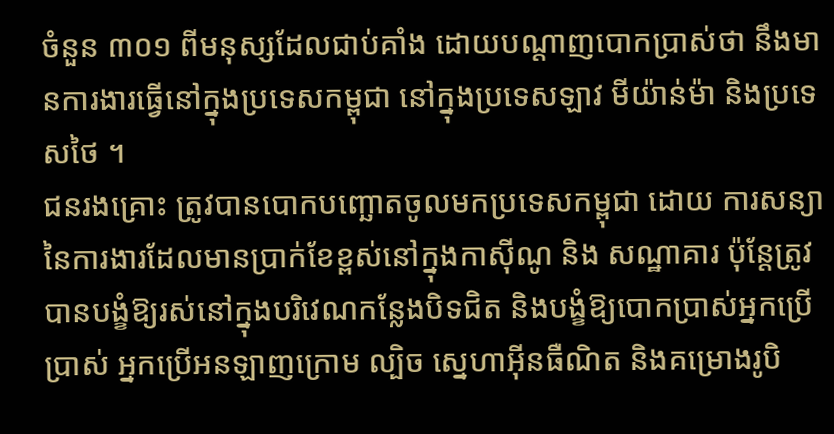ចំនួន ៣០១ ពីមនុស្សដែលជាប់គាំង ដោយបណ្តាញបោកប្រាស់ថា នឹងមានការងារធ្វើនៅក្នុងប្រទេសកម្ពុជា នៅក្នុងប្រទេសឡាវ មីយ៉ាន់ម៉ា និងប្រទេសថៃ ។
ជនរងគ្រោះ ត្រូវបានបោកបញ្ឆោតចូលមកប្រទេសកម្ពុជា ដោយ ការសន្យានៃការងារដែលមានប្រាក់ខែខ្ពស់នៅក្នុងកាស៊ីណូ និង សណ្ឋាគារ ប៉ុន្តែត្រូវបានបង្ខំឱ្យរស់នៅក្នុងបរិវេណកន្លែងបិទជិត និងបង្ខំឱ្យបោកប្រាស់អ្នកប្រើប្រាស់ អ្នកប្រើអនឡាញក្រោម ល្បិច ស្នេហាអ៊ីនធឺណិត និងគម្រោងរូបិ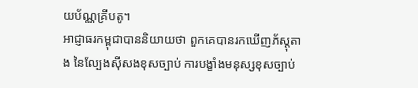យប័ណ្ណគ្រីបតូ។
អាជ្ញាធរកម្ពុជាបាននិយាយថា ពួកគេបានរកឃើញភ័ស្តុតាង នៃល្បែងស៊ីសងខុសច្បាប់ ការបង្ខាំងមនុស្សខុសច្បាប់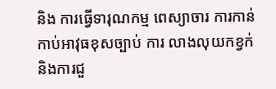និង ការធ្វើទារុណកម្ម ពេស្យាចារ ការកាន់កាប់អាវុធខុសច្បាប់ ការ លាងលុយកខ្វក់ និងការជួ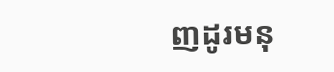ញដូរមនុ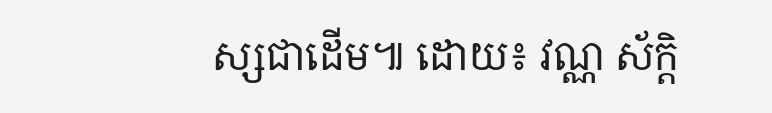ស្សជាដើម៕ ដោយ៖ វណ្ណ ស័ក្តិ